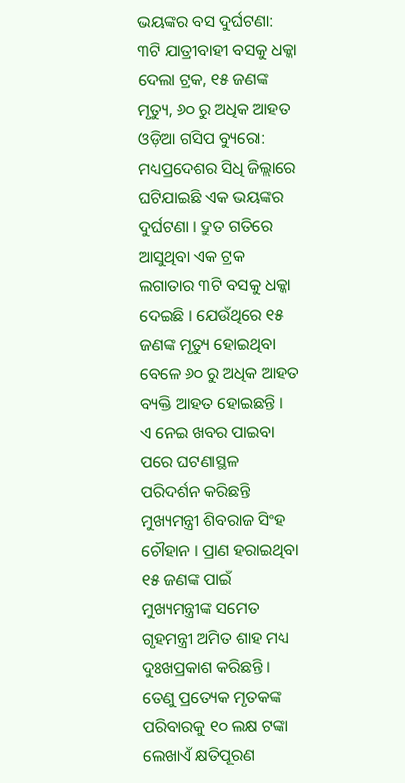ଭୟଙ୍କର ବସ ଦୁର୍ଘଟଣା: ୩ଟି ଯାତ୍ରୀବାହୀ ବସକୁ ଧକ୍କା ଦେଲା ଟ୍ରକ, ୧୫ ଜଣଙ୍କ ମୃତ୍ୟୁ, ୬୦ ରୁ ଅଧିକ ଆହତ
ଓଡ଼ିଆ ଗସିପ ବ୍ୟୁରୋ: ମଧ୍ୟପ୍ରଦେଶର ସିଧି ଜିଲ୍ଲାରେ ଘଟିଯାଇଛି ଏକ ଭୟଙ୍କର ଦୁର୍ଘଟଣା । ଦ୍ରୁତ ଗତିରେ ଆସୁଥିବା ଏକ ଟ୍ରକ ଲଗାତାର ୩ଟି ବସକୁ ଧକ୍କା ଦେଇଛି । ଯେଉଁଥିରେ ୧୫ ଜଣଙ୍କ ମୃତ୍ୟୁ ହୋଇଥିବା ବେଳେ ୬୦ ରୁ ଅଧିକ ଆହତ ବ୍ୟକ୍ତି ଆହତ ହୋଇଛନ୍ତି ।
ଏ ନେଇ ଖବର ପାଇବା ପରେ ଘଟଣାସ୍ଥଳ ପରିଦର୍ଶନ କରିଛନ୍ତି ମୁଖ୍ୟମନ୍ତ୍ରୀ ଶିବରାଜ ସିଂହ ଚୌହାନ । ପ୍ରାଣ ହରାଇଥିବା ୧୫ ଜଣଙ୍କ ପାଇଁ ମୁଖ୍ୟମନ୍ତ୍ରୀଙ୍କ ସମେତ ଗୃହମନ୍ତ୍ରୀ ଅମିତ ଶାହ ମଧ୍ୟ ଦୁଃଖପ୍ରକାଶ କରିଛନ୍ତି । ତେଣୁ ପ୍ରତ୍ୟେକ ମୃତକଙ୍କ ପରିବାରକୁ ୧୦ ଲକ୍ଷ ଟଙ୍କା ଲେଖାଏଁ କ୍ଷତିପୂରଣ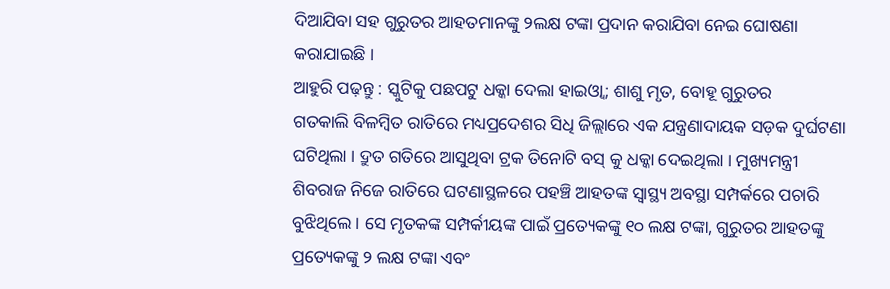ଦିଆଯିବା ସହ ଗୁରୁତର ଆହତମାନଙ୍କୁ ୨ଲକ୍ଷ ଟଙ୍କା ପ୍ରଦାନ କରାଯିବା ନେଇ ଘୋଷଣା କରାଯାଇଛି ।
ଆହୁରି ପଢ଼ନ୍ତୁ : ସ୍କୁଟିକୁ ପଛପଟୁ ଧକ୍କା ଦେଲା ହାଇଓ୍ୱା; ଶାଶୁ ମୃତ, ବୋହୂ ଗୁରୁତର
ଗତକାଲି ବିଳମ୍ବିତ ରାତିରେ ମଧ୍ୟପ୍ରଦେଶର ସିଧି ଜିଲ୍ଲାରେ ଏକ ଯନ୍ତ୍ରଣାଦାୟକ ସଡ଼କ ଦୁର୍ଘଟଣା ଘଟିଥିଲା । ଦ୍ରୁତ ଗତିରେ ଆସୁଥିବା ଟ୍ରକ ତିନୋଟି ବସ୍ କୁ ଧକ୍କା ଦେଇଥିଲା । ମୁଖ୍ୟମନ୍ତ୍ରୀ ଶିବରାଜ ନିଜେ ରାତିରେ ଘଟଣାସ୍ଥଳରେ ପହଞ୍ଚି ଆହତଙ୍କ ସ୍ୱାସ୍ଥ୍ୟ ଅବସ୍ଥା ସମ୍ପର୍କରେ ପଚାରି ବୁଝିଥିଲେ । ସେ ମୃତକଙ୍କ ସମ୍ପର୍କୀୟଙ୍କ ପାଇଁ ପ୍ରତ୍ୟେକଙ୍କୁ ୧୦ ଲକ୍ଷ ଟଙ୍କା, ଗୁରୁତର ଆହତଙ୍କୁ ପ୍ରତ୍ୟେକଙ୍କୁ ୨ ଲକ୍ଷ ଟଙ୍କା ଏବଂ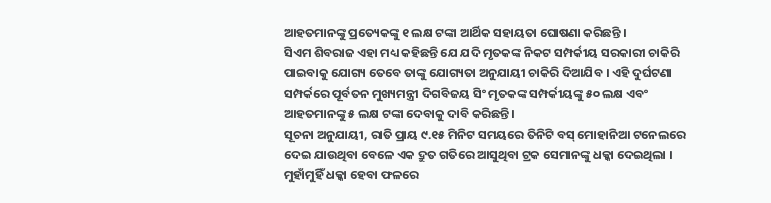ଆହତମାନଙ୍କୁ ପ୍ରତ୍ୟେକଙ୍କୁ ୧ ଲକ୍ଷ ଟଙ୍କା ଆର୍ଥିକ ସହାୟତା ଘୋଷଣା କରିଛନ୍ତି ।
ସିଏମ ଶିବରାଜ ଏହା ମଧ୍ୟ କହିଛନ୍ତି ଯେ ଯଦି ମୃତକଙ୍କ ନିକଟ ସମ୍ପର୍କୀୟ ସରକାରୀ ଚାକିରି ପାଇବାକୁ ଯୋଗ୍ୟ ତେବେ ତାଙ୍କୁ ଯୋଗ୍ୟତା ଅନୁଯାୟୀ ଚାକିରି ଦିଆଯିବ । ଏହି ଦୁର୍ଘଟଣା ସମ୍ପର୍କରେ ପୂର୍ବତନ ମୁଖ୍ୟମନ୍ତ୍ରୀ ଦିଗବିଜୟ ସିଂ ମୃତକଙ୍କ ସମ୍ପର୍କୀୟଙ୍କୁ ୫୦ ଲକ୍ଷ ଏବଂ ଆହତମାନଙ୍କୁ ୫ ଲକ୍ଷ ଟଙ୍କା ଦେବାକୁ ଦାବି କରିଛନ୍ତି ।
ସୂଚନା ଅନୁଯାୟୀ, ରାତି ପ୍ରାୟ ୯.୧୫ ମିନିଟ ସମୟରେ ତିନିଟି ବସ୍ ମୋହାନିଆ ଟନେଲରେ ଦେଇ ଯାଉଥିବା ବେଳେ ଏକ ଦ୍ରୁତ ଗତିରେ ଆସୁଥିବା ଟ୍ରକ ସେମାନଙ୍କୁ ଧକ୍କା ଦେଇଥିଲା । ମୁହାଁମୁହିଁ ଧକ୍କା ହେବା ଫଳରେ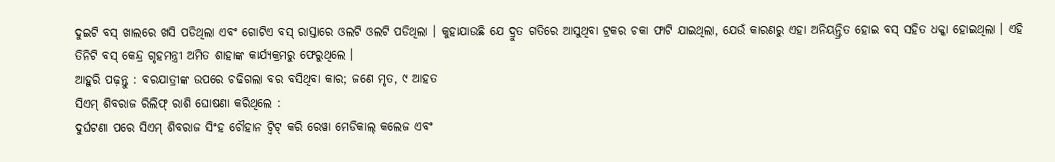ଦୁଇଟି ବସ୍ ଖାଲରେ ଖସି ପଡିଥିଲା ଏବଂ ଗୋଟିଏ ବସ୍ ରାସ୍ତାରେ ଓଲଟି ଓଲଟି ପଡିଥିଲା । କୁହାଯାଉଛି ଯେ ଦ୍ରୁତ ଗତିରେ ଆସୁଥିବା ଟ୍ରକର ଚକା ଫାଟି ଯାଇଥିଲା, ଯେଉଁ କାରଣରୁ ଏହା ଅନିୟନ୍ତ୍ରିତ ହୋଇ ବସ୍ ସହିତ ଧକ୍କା ହୋଇଥିଲା । ଏହି ତିନିଟି ବସ୍ କେନ୍ଦ୍ର ଗୃହମନ୍ତ୍ରୀ ଅମିତ ଶାହାଙ୍କ କାର୍ଯ୍ୟକ୍ରମରୁ ଫେରୁଥିଲେ ।
ଆହୁରି ପଢ଼ନ୍ତୁ : ବରଯାତ୍ରୀଙ୍କ ଉପରେ ଚଢିଗଲା ବର ବସିଥିବା କାର; ଜଣେ ମୃତ, ୯ ଆହତ
ସିଏମ୍ ଶିବରାଜ ରିଲିଫ୍ ରାଶି ଘୋଷଣା କରିଥିଲେ :
ଦୁର୍ଘଟଣା ପରେ ସିଏମ୍ ଶିବରାଜ ସିଂହ ଚୌହାନ ଟ୍ୱିଟ୍ କରି ରେୱା ମେଡିକାଲ୍ କଲେଜ ଏବଂ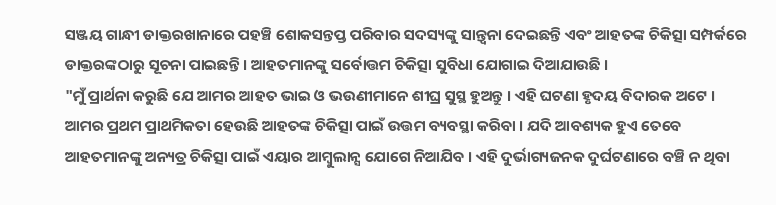ସଞ୍ଜୟ ଗାନ୍ଧୀ ଡାକ୍ତରଖାନାରେ ପହଞ୍ଚି ଶୋକସନ୍ତପ୍ତ ପରିବାର ସଦସ୍ୟଙ୍କୁ ସାନ୍ତ୍ୱନା ଦେଇଛନ୍ତି ଏବଂ ଆହତଙ୍କ ଚିକିତ୍ସା ସମ୍ପର୍କରେ ଡାକ୍ତରଙ୍କଠାରୁ ସୂଚନା ପାଇଛନ୍ତି । ଆହତମାନଙ୍କୁ ସର୍ବୋତ୍ତମ ଚିକିତ୍ସା ସୁବିଧା ଯୋଗାଇ ଦିଆଯାଉଛି ।
"ମୁଁ ପ୍ରାର୍ଥନା କରୁଛି ଯେ ଆମର ଆହତ ଭାଇ ଓ ଭଉଣୀମାନେ ଶୀଘ୍ର ସୁସ୍ଥ ହୁଅନ୍ତୁ । ଏହି ଘଟଣା ହୃଦୟ ବିଦାରକ ଅଟେ । ଆମର ପ୍ରଥମ ପ୍ରାଥମିକତା ହେଉଛି ଆହତଙ୍କ ଚିକିତ୍ସା ପାଇଁ ଉତ୍ତମ ବ୍ୟବସ୍ଥା କରିବା । ଯଦି ଆବଶ୍ୟକ ହୁଏ ତେବେ ଆହତମାନଙ୍କୁ ଅନ୍ୟତ୍ର ଚିକିତ୍ସା ପାଇଁ ଏୟାର ଆମ୍ବୁଲାନ୍ସ ଯୋଗେ ନିଆଯିବ । ଏହି ଦୁର୍ଭାଗ୍ୟଜନକ ଦୁର୍ଘଟଣାରେ ବଞ୍ଚି ନ ଥିବା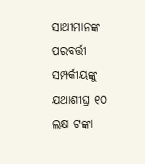ସାଥୀମାନଙ୍କ ପରବର୍ତ୍ତୀ ସମ୍ପର୍କୀୟଙ୍କୁ ଯଥାଶୀଘ୍ର ୧୦ ଲକ୍ଷ ଟଙ୍କା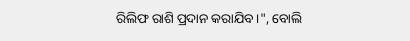ରିଲିଫ ରାଶି ପ୍ରଦାନ କରାଯିବ ।", ବୋଲି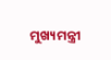ମୁଖ୍ୟମନ୍ତ୍ରୀ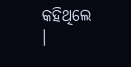କହିଥିଲେ ।